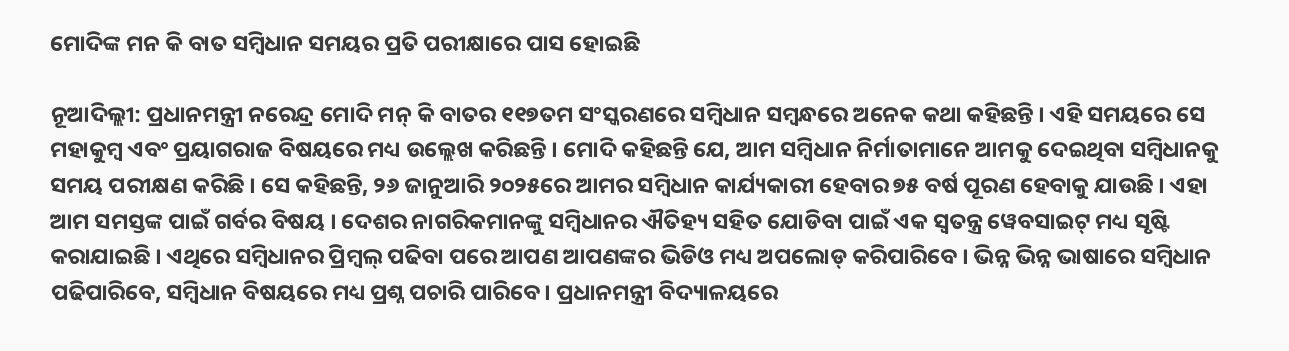ମୋଦିଙ୍କ ମନ କି ବାତ ସମ୍ବିଧାନ ସମୟର ପ୍ରତି ପରୀକ୍ଷାରେ ପାସ ହୋଇଛି

ନୂଆଦିଲ୍ଲୀ: ପ୍ରଧାନମନ୍ତ୍ରୀ ନରେନ୍ଦ୍ର ମୋଦି ମନ୍ କି ବାତର ୧୧୭ତମ ସଂସ୍କରଣରେ ସମ୍ବିଧାନ ସମ୍ବନ୍ଧରେ ଅନେକ କଥା କହିଛନ୍ତି । ଏହି ସମୟରେ ସେ ମହାକୁମ୍ବ ଏବଂ ପ୍ରୟାଗରାଜ ବିଷୟରେ ମଧ୍ୟ ଉଲ୍ଲେଖ କରିଛନ୍ତି । ମୋଦି କହିଛନ୍ତି ଯେ, ଆମ ସମ୍ବିଧାନ ନିର୍ମାତାମାନେ ଆମକୁ ଦେଇଥିବା ସମ୍ବିଧାନକୁ ସମୟ ପରୀକ୍ଷଣ କରିଛି । ସେ କହିଛନ୍ତି, ୨୬ ଜାନୁଆରି ୨୦୨୫ରେ ଆମର ସମ୍ବିଧାନ କାର୍ଯ୍ୟକାରୀ ହେବାର ୭୫ ବର୍ଷ ପୂରଣ ହେବାକୁ ଯାଉଛି । ଏହା ଆମ ସମସ୍ତଙ୍କ ପାଇଁ ଗର୍ବର ବିଷୟ । ଦେଶର ନାଗରିକମାନଙ୍କୁ ସମ୍ବିଧାନର ଐତିହ୍ୟ ସହିତ ଯୋଡିବା ପାଇଁ ଏକ ସ୍ୱତନ୍ତ୍ର ୱେବସାଇଟ୍ ମଧ୍ୟ ସୃଷ୍ଟି କରାଯାଇଛି । ଏଥିରେ ସମ୍ବିଧାନର ପ୍ରିମ୍ବଲ୍ ପଢିବା ପରେ ଆପଣ ଆପଣଙ୍କର ଭିଡିଓ ମଧ୍ୟ ଅପଲୋଡ୍ କରିପାରିବେ । ଭିନ୍ନ ଭିନ୍ନ ଭାଷାରେ ସମ୍ବିଧାନ ପଢିପାରିବେ, ସମ୍ବିଧାନ ବିଷୟରେ ମଧ୍ୟ ପ୍ରଶ୍ନ ପଚାରି ପାରିବେ । ପ୍ରଧାନମନ୍ତ୍ରୀ ବିଦ୍ୟାଳୟରେ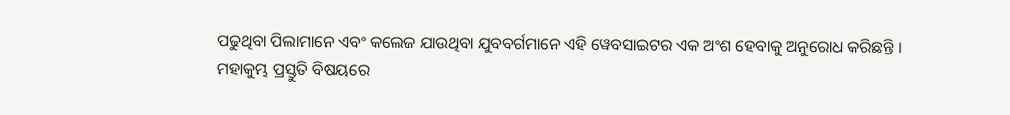ପଢୁଥିବା ପିଲାମାନେ ଏବଂ କଲେଜ ଯାଉଥିବା ଯୁବବର୍ଗମାନେ ଏହି ୱେବସାଇଟର ଏକ ଅଂଶ ହେବାକୁ ଅନୁରୋଧ କରିଛନ୍ତି ।
ମହାକୁମ୍ଭ ପ୍ରସ୍ତୁତି ବିଷୟରେ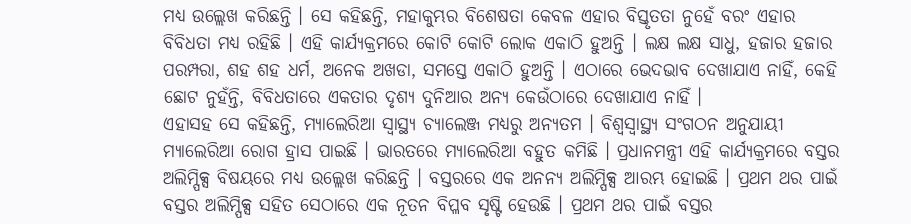ମଧ୍ୟ ଉଲ୍ଲେଖ କରିଛନ୍ତି । ସେ କହିଛନ୍ତି, ମହାକୁମ୍ଭର ବିଶେଷତା କେବଳ ଏହାର ବିସ୍ତୃତତା ନୁହେଁ ବରଂ ଏହାର ବିବିଧତା ମଧ୍ୟ ରହିଛି । ଏହି କାର୍ଯ୍ୟକ୍ରମରେ କୋଟି କୋଟି ଲୋକ ଏକାଠି ହୁଅନ୍ତି । ଲକ୍ଷ ଲକ୍ଷ ସାଧୁ, ହଜାର ହଜାର ପରମ୍ପରା, ଶହ ଶହ ଧର୍ମ, ଅନେକ ଅଖଡା, ସମସ୍ତେ ଏକାଠି ହୁଅନ୍ତି । ଏଠାରେ ଭେଦଭାବ ଦେଖାଯାଏ ନାହିଁ, କେହି ଛୋଟ ନୁହଁନ୍ତି, ବିବିଧତାରେ ଏକତାର ଦୃଶ୍ୟ ଦୁନିଆର ଅନ୍ୟ କେଉଁଠାରେ ଦେଖାଯାଏ ନାହିଁ ।
ଏହାସହ ସେ କହିଛନ୍ତି, ମ୍ୟାଲେରିଆ ସ୍ୱାସ୍ଥ୍ୟ ଚ୍ୟାଲେଞ୍ଜ ମଧ୍ୟରୁ ଅନ୍ୟତମ । ବିଶ୍ୱସ୍ୱାସ୍ଥ୍ୟ ସଂଗଠନ ଅନୁଯାୟୀ ମ୍ୟାଲେରିଆ ରୋଗ ହ୍ରାସ ପାଇଛି । ଭାରତରେ ମ୍ୟାଲେରିଆ ବହୁତ କମିଛି । ପ୍ରଧାନମନ୍ତ୍ରୀ ଏହି କାର୍ଯ୍ୟକ୍ରମରେ ବସ୍ତର ଅଲିମ୍ପିକ୍ସ ବିଷୟରେ ମଧ୍ୟ ଉଲ୍ଲେଖ କରିଛନ୍ତି । ବସ୍ତରରେ ଏକ ଅନନ୍ୟ ଅଲିମ୍ପିକ୍ସ ଆରମ୍ଭ ହୋଇଛି । ପ୍ରଥମ ଥର ପାଇଁ ବସ୍ତର ଅଲିମ୍ପିକ୍ସ ସହିତ ସେଠାରେ ଏକ ନୂତନ ବିପ୍ଳବ ସୃଷ୍ଟି ହେଉଛି । ପ୍ରଥମ ଥର ପାଇଁ ବସ୍ତର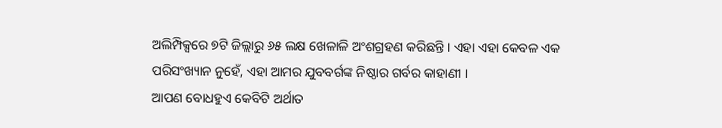ଅଲିମ୍ପିକ୍ସରେ ୭ଟି ଜିଲ୍ଲାରୁ ୬୫ ଲକ୍ଷ ଖେଳାଳି ଅଂଶଗ୍ରହଣ କରିଛନ୍ତି । ଏହା ଏହା କେବଳ ଏକ ପରିସଂଖ୍ୟାନ ନୁହେଁ, ଏହା ଆମର ଯୁବବର୍ଗଙ୍କ ନିଷ୍ଠାର ଗର୍ବର କାହାଣୀ ।
ଆପଣ ବୋଧହୁଏ କେବିଟି ଅର୍ଥାତ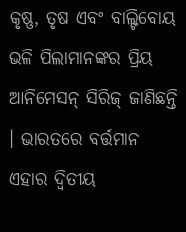କୃଷ୍ଣ, ତୃଷ ଏବଂ ବାଲ୍ଟିବୋୟ ଭଳି ପିଲାମାନଙ୍କର ପ୍ରିୟ ଆନିମେସନ୍ ସିରିଜ୍ ଜାଣିଛନ୍ତି । ଭାରତରେ ବର୍ତ୍ତମାନ ଏହାର ଦ୍ୱିତୀୟ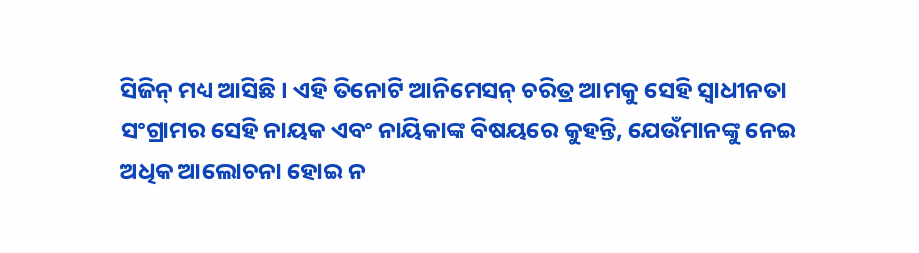ସିଜିନ୍ ମଧ୍ୟ ଆସିଛି । ଏହି ତିନୋଟି ଆନିମେସନ୍ ଚରିତ୍ର ଆମକୁ ସେହି ସ୍ୱାଧୀନତା ସଂଗ୍ରାମର ସେହି ନାୟକ ଏବଂ ନାୟିକାଙ୍କ ବିଷୟରେ କୁହନ୍ତି, ଯେଉଁମାନଙ୍କୁ ନେଇ ଅଧିକ ଆଲୋଚନା ହୋଇ ନ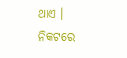ଥାଏ । ନିକଟରେ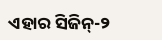ଏହାର ସିଜିନ୍-୨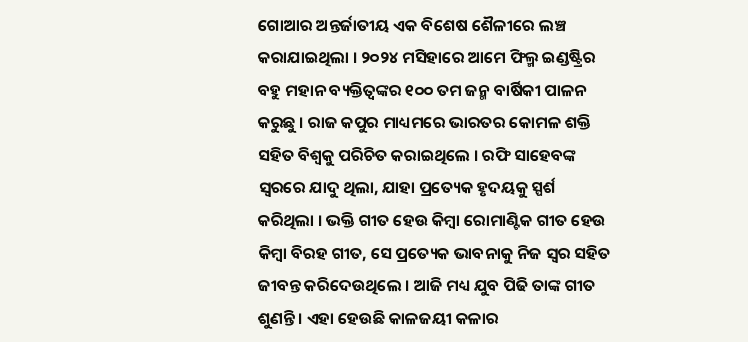ଗୋଆର ଅନ୍ତର୍ଜାତୀୟ ଏକ ବିଶେଷ ଶୈଳୀରେ ଲଞ୍ଚ କରାଯାଇଥିଲା । ୨୦୨୪ ମସିହାରେ ଆମେ ଫିଲ୍ମ ଇଣ୍ଡଷ୍ଟ୍ରିର ବହୁ ମହାନ ବ୍ୟକ୍ତିତ୍ୱଙ୍କର ୧୦୦ ତମ ଜନ୍ମ ବାର୍ଷିକୀ ପାଳନ କରୁଛୁ । ରାଜ କପୁର ମାଧ୍ୟମରେ ଭାରତର କୋମଳ ଶକ୍ତି ସହିତ ବିଶ୍ୱକୁ ପରିଚିତ କରାଇଥିଲେ । ରଫି ସାହେବଙ୍କ ସ୍ୱରରେ ଯାଦୁ ଥିଲା, ଯାହା ପ୍ରତ୍ୟେକ ହୃଦୟକୁ ସ୍ପର୍ଶ କରିଥିଲା । ଭକ୍ତି ଗୀତ ହେଉ କିମ୍ବା ରୋମାଣ୍ଟିକ ଗୀତ ହେଉ କିମ୍ବା ବିରହ ଗୀତ, ସେ ପ୍ରତ୍ୟେକ ଭାବନାକୁ ନିଜ ସ୍ୱର ସହିତ ଜୀବନ୍ତ କରିଦେଉଥିଲେ । ଆଜି ମଧ୍ୟ ଯୁବ ପିଢି ତାଙ୍କ ଗୀତ ଶୁଣନ୍ତି । ଏହା ହେଉଛି କାଳଜୟୀ କଳାର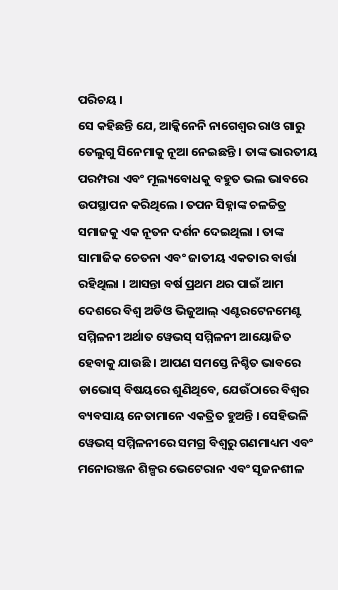ପରିଚୟ ।
ସେ କହିଛନ୍ତି ଯେ, ଆକ୍କିନେନି ନାଗେଶ୍ୱର ରାଓ ଗାରୁ ତେଲୁଗୁ ସିନେମାକୁ ନୂଆ ନେଇଛନ୍ତି । ତାଙ୍କ ଭାରତୀୟ ପରମ୍ପରା ଏବଂ ମୂଲ୍ୟବୋଧକୁ ବହୁତ ଭଲ ଭାବରେ ଉପସ୍ଥାପନ କରିଥିଲେ । ତପନ ସିହ୍ନାଙ୍କ ଚଳଚ୍ଚିତ୍ର ସମାଜକୁ ଏକ ନୂତନ ଦର୍ଶନ ଦେଇଥିଲା । ତାଙ୍କ ସାମାଜିକ ଚେତନା ଏବଂ ଜାତୀୟ ଏକତାର ବାର୍ତ୍ତା ରହିଥିଲା । ଆସନ୍ତା ବର୍ଷ ପ୍ରଥମ ଥର ପାଇଁ ଆମ ଦେଶରେ ବିଶ୍ୱ ଅଡିଓ ଭିଜୁଆଲ୍ ଏଣ୍ଟରଟେନମେଣ୍ଟ ସମ୍ମିଳନୀ ଅର୍ଥାତ ୱେଭସ୍ ସମ୍ମିଳନୀ ଆୟୋଜିତ ହେବାକୁ ଯାଉଛି । ଆପଣ ସମସ୍ତେ ନିଶ୍ଚିତ ଭାବରେ ଡାଭୋସ୍ ବିଷୟରେ ଶୁଣିଥିବେ, ଯେଉଁଠାରେ ବିଶ୍ୱର ବ୍ୟବସାୟ ନେତାମାନେ ଏକତ୍ରିତ ହୁଅନ୍ତି । ସେହିଭଳି ୱେଭସ୍ ସମ୍ମିଳନୀରେ ସମଗ୍ର ବିଶ୍ୱରୁ ଗଣମାଧ୍ୟମ ଏବଂ ମନୋରଞ୍ଜନ ଶିଳ୍ପର ଭେଟେରାନ ଏବଂ ସୃଜନଶୀଳ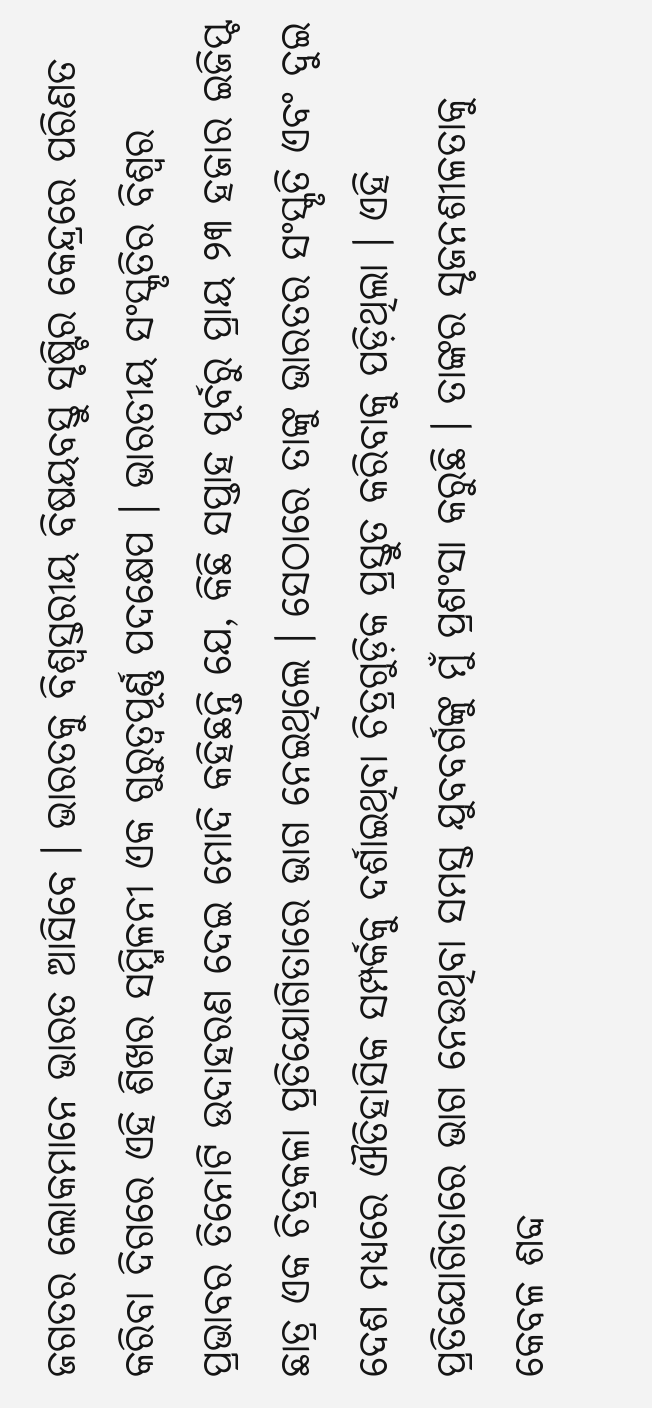ଜଗତର ଲୋକମାନେ ଭାରତ ଆସିବେ । ଭାରତକୁ ବିଶ୍ୱସ୍ତରୀୟ ବିଷୟବସ୍ତୁ ସୃଷ୍ଟିର କେନ୍ଦ୍ରରେ ପରିଣତ କରିବା ଦିଗରେ ଏହି ଶିଖର ସମ୍ମିଳନୀ ଏକ ଗୁରୁତ୍ୱପୂର୍ଣ୍ଣ ପଦକ୍ଷେପ । ଭାରତୀୟ ସଂସ୍କୃତିର ବିଶ୍ୱର ପ୍ରଭାବର ତିନୋଟି ଉଦାହରଣ ଦେଇ ମୋଦି କହିଛନ୍ତି ଯେ, କିଛି ସପ୍ତାହ ପୂର୍ବରୁ ପ୍ରାୟ ୨୩ ହଜାର ଇଜିପ୍ଟ ଛାତ୍ର ଏକ ଚିତ୍ରକଳା ପ୍ରତିଯୋଗିତାରେ ଭାଗ ନେଇଥିଲେ । ସେଠାରେ ତାଙ୍କୁ ଭାରତର ସଂସ୍କୃତି ଏବଂ ଦୁଇ ଦେଶ ମଧ୍ୟରେ ଐତିହାସିକ ସମ୍ପର୍କକୁ ଦର୍ଶାଇଥିବା ଚିତ୍ରଗୁଡ଼ିକ ପ୍ରସ୍ତୁତ କରିବାକୁ ପଡ଼ିଥିଲା । ଏହି ପ୍ରତିଯୋଗିତାରେ ଭାଗ ନେଉଥିବା ସମସ୍ତ ଯୁବବର୍ଗଙ୍କୁ ମୁଁ ପ୍ରଶଂସା କରୁଛି । ତାଙ୍କର ସୃଜନଶୀଳତାକୁ କେବଳ ଶବ୍ଦ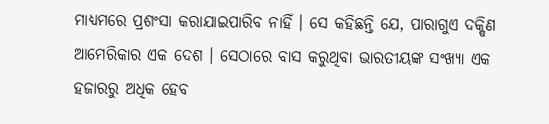ମାଧ୍ୟମରେ ପ୍ରଶଂସା କରାଯାଇପାରିବ ନାହିଁ । ସେ କହିଛନ୍ତି ଯେ, ପାରାଗୁଏ ଦକ୍ଷିଣ ଆମେରିକାର ଏକ ଦେଶ । ସେଠାରେ ବାସ କରୁଥିବା ଭାରତୀୟଙ୍କ ସଂଖ୍ୟା ଏକ ହଜାରରୁ ଅଧିକ ହେବ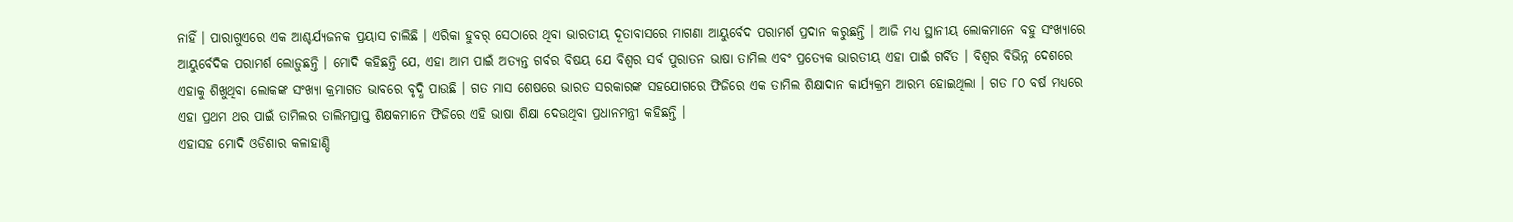ନାହିଁ । ପାରାଗୁଏରେ ଏକ ଆଶ୍ଚର୍ଯ୍ୟଜନକ ପ୍ରୟାସ ଚାଲିଛି । ଏରିକା ହୁବର୍ ସେଠାରେ ଥିବା ଭାରତୀୟ ଦୂତାବାସରେ ମାଗଣା ଆୟୁର୍ବେଦ ପରାମର୍ଶ ପ୍ରଦାନ କରୁଛନ୍ତି । ଆଜି ମଧ୍ୟ ସ୍ଥାନୀୟ ଲୋକମାନେ ବହୁ ସଂଖ୍ୟାରେ ଆୟୁର୍ବେଦିକ ପରାମର୍ଶ ଲୋଡ଼ୁଛନ୍ତି । ମୋଦି କହିଛନ୍ତି ଯେ, ଏହା ଆମ ପାଇଁ ଅତ୍ୟନ୍ତ ଗର୍ବର ବିଷୟ ଯେ ବିଶ୍ୱର ସର୍ବ ପୁରାତନ ଭାଷା ତାମିଲ ଏବଂ ପ୍ରତ୍ୟେକ ଭାରତୀୟ ଏହା ପାଇଁ ଗର୍ବିତ । ବିଶ୍ୱର ବିଭିନ୍ନ ଦେଶରେ ଏହାକୁ ଶିଖୁଥିବା ଲୋକଙ୍କ ସଂଖ୍ୟା କ୍ରମାଗତ ଭାବରେ ବୃଦ୍ଧି ପାଉଛି । ଗତ ମାସ ଶେଷରେ ଭାରତ ସରକାରଙ୍କ ସହଯୋଗରେ ଫିଜିରେ ଏକ ତାମିଲ ଶିକ୍ଷାଦାନ କାର୍ଯ୍ୟକ୍ରମ ଆରମ୍ଭ ହୋଇଥିଲା । ଗତ ୮୦ ବର୍ଷ ମଧ୍ୟରେ ଏହା ପ୍ରଥମ ଥର ପାଇଁ ତାମିଲର ତାଲିମପ୍ରାପ୍ତ ଶିକ୍ଷକମାନେ ଫିଜିରେ ଏହି ଭାଷା ଶିକ୍ଷା ଦେଉଥିବା ପ୍ରଧାନମନ୍ତ୍ରୀ କହିଛନ୍ତି ।
ଏହାସହ ମୋଦି ଓଡିଶାର କଳାହାଣ୍ଡି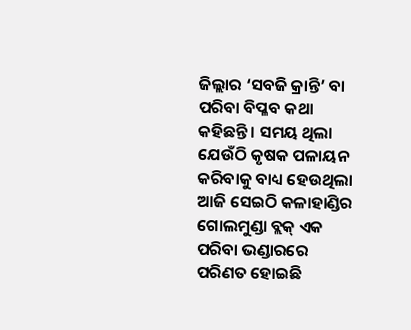ଜିଲ୍ଲାର ‘ସବଜି କ୍ରାନ୍ତି’ ବା ପରିବା ବିପ୍ଳବ କଥା କହିଛନ୍ତି । ସମୟ ଥିଲା ଯେଉଁଠି କୃଷକ ପଳାୟନ କରିବାକୁ ବାଧ୍ୟ ହେଉଥିଲା ଆଜି ସେଇଠି କଳାହାଣ୍ଡିର ଗୋଲମୁଣ୍ଡା ବ୍ଲକ୍ ଏକ ପରିବା ଭଣ୍ଡାରରେ ପରିଣତ ହୋଇଛି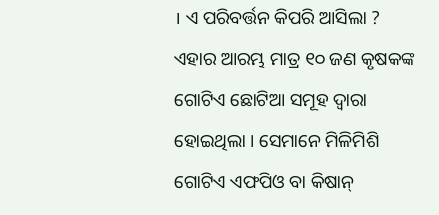। ଏ ପରିବର୍ତ୍ତନ କିପରି ଆସିଲା ? ଏହାର ଆରମ୍ଭ ମାତ୍ର ୧୦ ଜଣ କୃଷକଙ୍କ ଗୋଟିଏ ଛୋଟିଆ ସମୂହ ଦ୍ୱାରା ହୋଇଥିଲା । ସେମାନେ ମିଳିମିଶି ଗୋଟିଏ ଏଫପିଓ ବା କିଷାନ୍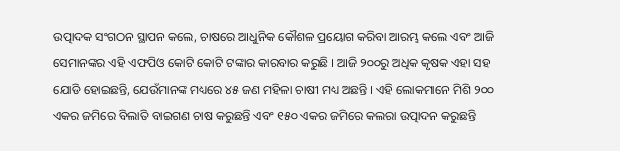ଉତ୍ପାଦକ ସଂଗଠନ ସ୍ଥାପନ କଲେ, ଚାଷରେ ଆଧୁନିକ କୌଶଳ ପ୍ରୟୋଗ କରିବା ଆରମ୍ଭ କଲେ ଏବଂ ଆଜି ସେମାନଙ୍କର ଏହି ଏଫପିଓ କୋଟି କୋଟି ଟଙ୍କାର କାରବାର କରୁଛି । ଆଜି ୨୦୦ରୁ ଅଧିକ କୃଷକ ଏହା ସହ ଯୋଡି ହୋଇଛନ୍ତି, ଯେଉଁମାନଙ୍କ ମଧ୍ୟରେ ୪୫ ଜଣ ମହିଳା ଚାଷୀ ମଧ୍ୟ ଅଛନ୍ତି । ଏହି ଲୋକମାନେ ମିଶି ୨୦୦ ଏକର ଜମିରେ ବିଲାତି ବାଇଗଣ ଚାଷ କରୁଛନ୍ତି ଏବଂ ୧୫୦ ଏକର ଜମିରେ କଲରା ଉତ୍ପାଦନ କରୁଛନ୍ତି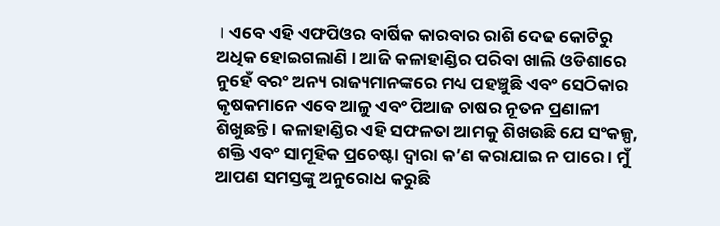। ଏବେ ଏହି ଏଫପିଓର ବାର୍ଷିକ କାରବାର ରାଶି ଦେଢ କୋଟିରୁ ଅଧିକ ହୋଇଗଲାଣି । ଆଜି କଳାହାଣ୍ଡିର ପରିବା ଖାଲି ଓଡିଶାରେ ନୁହେଁ ବରଂ ଅନ୍ୟ ରାଜ୍ୟମାନଙ୍କରେ ମଧ୍ୟ ପହଞ୍ଚୁଛି ଏବଂ ସେଠିକାର କୃଷକମାନେ ଏବେ ଆଳୁ ଏବଂ ପିଆଜ ଚାଷର ନୂତନ ପ୍ରଣାଳୀ ଶିଖୁଛନ୍ତି । କଳାହାଣ୍ଡିର ଏହି ସଫଳତା ଆମକୁ ଶିଖଉଛି ଯେ ସଂକଳ୍ପ, ଶକ୍ତି ଏବଂ ସାମୂହିକ ପ୍ରଚେଷ୍ଟା ଦ୍ୱାରା କ’ଣ କରାଯାଇ ନ ପାରେ । ମୁଁ ଆପଣ ସମସ୍ତଙ୍କୁ ଅନୁରୋଧ କରୁଛି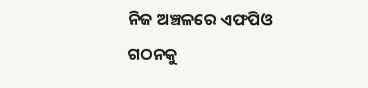ନିଜ ଅଞ୍ଚଳରେ ଏଫପିଓ ଗଠନକୁ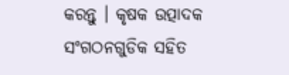କରନ୍ତୁ । କୃଷକ ଉତ୍ପାଦକ ସଂଗଠନଗୁଡିକ ସହିତ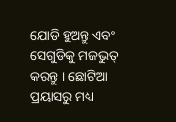ଯୋଡି ହୁଅନ୍ତୁ ଏବଂ ସେଗୁଡିକୁ ମଜଭୁତ୍ କରନ୍ତୁ । ଛୋଟିଆ ପ୍ରୟାସରୁ ମଧ୍ୟ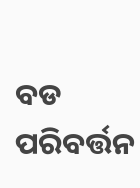ବଡ ପରିବର୍ତ୍ତନ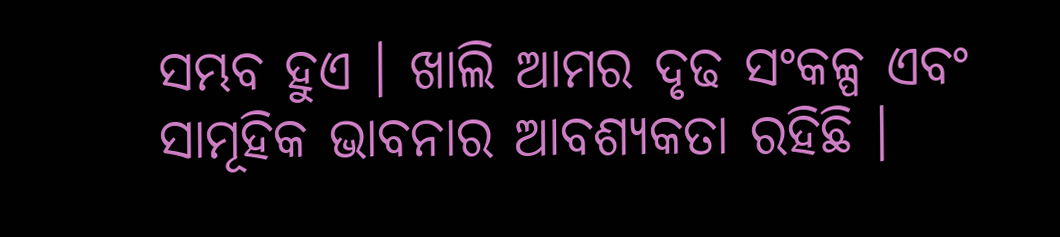ସମ୍ଭବ ହୁଏ । ଖାଲି ଆମର ଦୃଢ ସଂକଳ୍ପ ଏବଂ ସାମୂହିକ ଭାବନାର ଆବଶ୍ୟକତା ରହିଛି ।